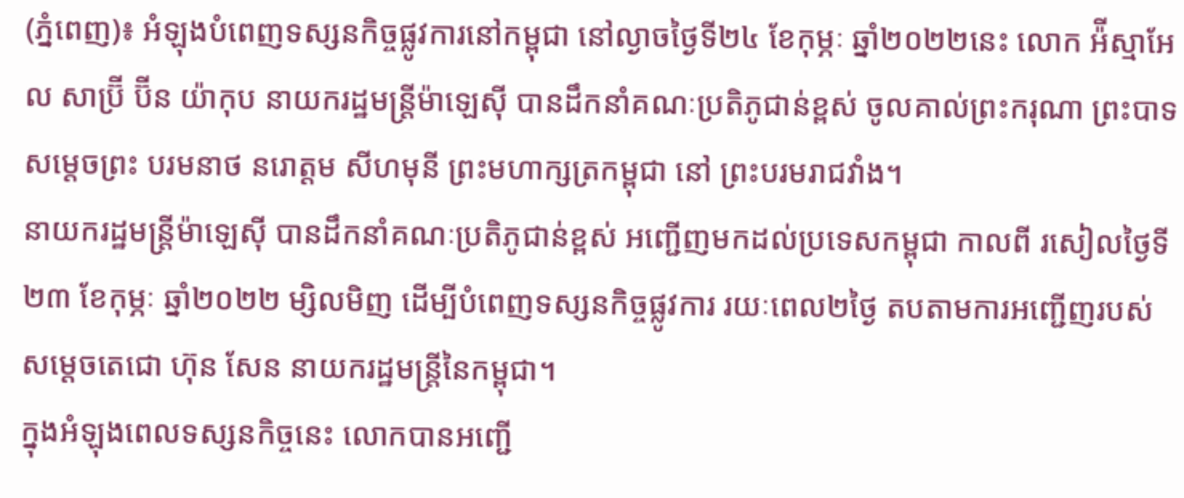(ភ្នំពេញ)៖ អំឡុងបំពេញទស្សនកិច្ចផ្លូវការនៅកម្ពុជា នៅល្ងាចថ្ងៃទី២៤ ខែកុម្ភៈ ឆ្នាំ២០២២នេះ លោក អ៉ីស្មាអែល សាប្រ៊ី ប៊ីន យ៉ាកុប នាយករដ្ឋមន្ត្រីម៉ាឡេស៊ី បានដឹកនាំគណៈប្រតិភូជាន់ខ្ពស់ ចូលគាល់ព្រះករុណា ព្រះបាទ សម្តេចព្រះ បរមនាថ នរោត្តម សីហមុនី ព្រះមហាក្សត្រកម្ពុជា នៅ ព្រះបរមរាជវាំង។
នាយករដ្ឋមន្រ្តីម៉ាឡេស៊ី បានដឹកនាំគណៈប្រតិភូជាន់ខ្ពស់ អញ្ជើញមកដល់ប្រទេសកម្ពុជា កាលពី រសៀលថ្ងៃទី២៣ ខែកុម្ភៈ ឆ្នាំ២០២២ ម្សិលមិញ ដើម្បីបំពេញទស្សនកិច្ចផ្លូវការ រយៈពេល២ថ្ងៃ តបតាមការអញ្ជើញរបស់ សម្តេចតេជោ ហ៊ុន សែន នាយករដ្ឋមន្រ្តីនៃកម្ពុជា។
ក្នុងអំឡុងពេលទស្សនកិច្ចនេះ លោកបានអញ្ជើ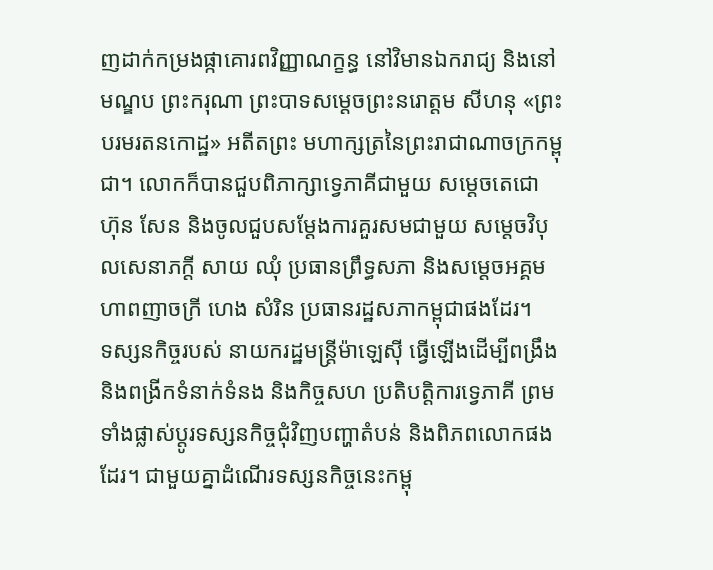ញដាក់កម្រងផ្កាគោរពវិញ្ញាណក្ខន្ធ នៅវិមានឯករាជ្យ និងនៅមណ្ឌប ព្រះករុណា ព្រះបាទសម្ដេចព្រះនរោត្ដម សីហនុ «ព្រះបរមរតនកោដ្ឋ» អតីតព្រះ មហាក្សត្រនៃព្រះរាជាណាចក្រកម្ពុជា។ លោកក៏បានជួបពិភាក្សាទ្វេភាគីជាមួយ សម្តេចតេជោ ហ៊ុន សែន និងចូលជួបសម្តែងការគួរសមជាមួយ សម្តេចវិបុលសេនាភក្តី សាយ ឈុំ ប្រធានព្រឹទ្ធសភា និងសម្តេចអគ្គមហាពញាចក្រី ហេង សំរិន ប្រធានរដ្ឋសភាកម្ពុជាផងដែរ។
ទស្សនកិច្ចរបស់ នាយករដ្ឋមន្ត្រីម៉ាឡេស៊ី ធ្វើឡើងដើម្បីពង្រឹង និងពង្រីកទំនាក់ទំនង និងកិច្ចសហ ប្រតិបត្តិការទ្វេភាគី ព្រមទាំងផ្លាស់ប្តូរទស្សនកិច្ចជុំវិញបញ្ហាតំបន់ និងពិភពលោកផងដែរ។ ជាមួយគ្នាដំណើរទស្សនកិច្ចនេះកម្ពុ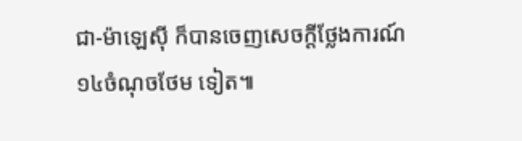ជា-ម៉ាឡេស៊ី ក៏បានចេញសេចក្តីថ្លែងការណ៍១៤ចំណុចថែម ទៀត៕